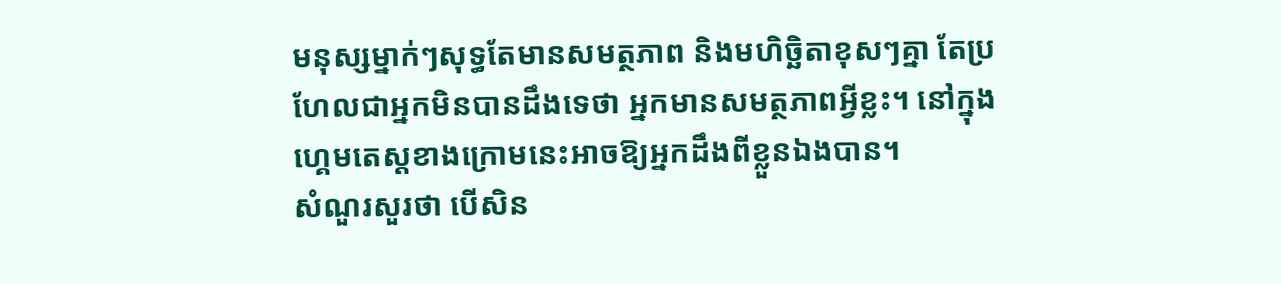មនុស្សម្នាក់ៗសុទ្ធតែមានសមត្ថភាព និងមហិច្ឆិតាខុសៗគ្នា តែប្រហែលជាអ្នកមិនបានដឹងទេថា អ្នកមានសមត្ថភាពអ្វីខ្លះ។ នៅក្នុងហ្គេមតេស្តខាងក្រោមនេះអាចឱ្យអ្នកដឹងពីខ្លួនឯងបាន។
សំណួរសួរថា បើសិន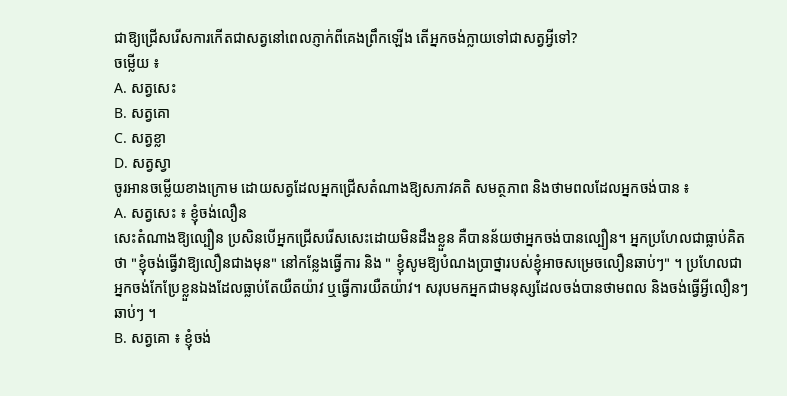ជាឱ្យជ្រើសរើសការកើតជាសត្វនៅពេលភ្ញាក់ពីគេងព្រឹកឡើង តើអ្នកចង់ក្លាយទៅជាសត្វអ្វីទៅ?
ចម្លើយ ៖
A. សត្វសេះ
B. សត្វគោ
C. សត្វខ្លា
D. សត្វស្វា
ចូរអានចម្លើយខាងក្រោម ដោយសត្វដែលអ្នកជ្រើសតំណាងឱ្យសភាវគតិ សមត្ថភាព និងថាមពលដែលអ្នកចង់បាន ៖
A. សត្វសេះ ៖ ខ្ញុំចង់លឿន
សេះតំណាងឱ្យល្បឿន ប្រសិនបើអ្នកជ្រើសរើសសេះដោយមិនដឹងខ្លួន គឺបានន័យថាអ្នកចង់បានល្បឿន។ អ្នកប្រហែលជាធ្លាប់គិតថា "ខ្ញុំចង់ធ្វើវាឱ្យលឿនជាងមុន" នៅកន្លែងធ្វើការ និង " ខ្ញុំសូមឱ្យបំណងប្រាថ្នារបស់ខ្ញុំអាចសម្រេចលឿនឆាប់ៗ" ។ ប្រហែលជាអ្នកចង់កែប្រែខ្លួនឯងដែលធ្លាប់តែយឺតយ៉ាវ ឬធ្វើការយឺតយ៉ាវ។ សរុបមកអ្នកជាមនុស្សដែលចង់បានថាមពល និងចង់ធ្វើអ្វីលឿនៗឆាប់ៗ ។
B. សត្វគោ ៖ ខ្ញុំចង់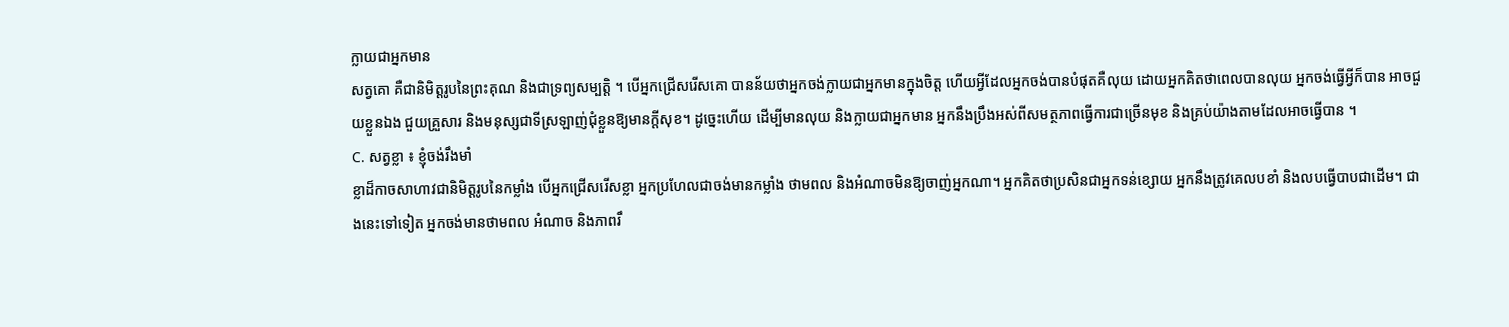ក្លាយជាអ្នកមាន
សត្វគោ គឺជានិមិត្តរូបនៃព្រះគុណ និងជាទ្រព្យសម្បត្តិ ។ បើអ្នកជ្រើសរើសគោ បានន័យថាអ្នកចង់ក្លាយជាអ្នកមានក្នុងចិត្ត ហើយអ្វីដែលអ្នកចង់បានបំផុតគឺលុយ ដោយអ្នកគិតថាពេលបានលុយ អ្នកចង់ធ្វើអ្វីក៏បាន អាចជួយខ្លួនឯង ជួយគ្រួសារ និងមនុស្សជាទីស្រឡាញ់ជុំខ្លួនឱ្យមានក្តីសុខ។ ដូច្នេះហើយ ដើម្បីមានលុយ និងក្លាយជាអ្នកមាន អ្នកនឹងប្រឹងអស់ពីសមត្ថភាពធ្វើការជាច្រើនមុខ និងគ្រប់យ៉ាងតាមដែលអាចធ្វើបាន ។
C. សត្វខ្លា ៖ ខ្ញុំចង់រឹងមាំ
ខ្លាដ៏កាចសាហាវជានិមិត្តរូបនៃកម្លាំង បើអ្នកជ្រើសរើសខ្លា អ្នកប្រហែលជាចង់មានកម្លាំង ថាមពល និងអំណាចមិនឱ្យចាញ់អ្នកណា។ អ្នកគិតថាប្រសិនជាអ្នកទន់ខ្សោយ អ្នកនឹងត្រូវគេលបខាំ និងលបធ្វើបាបជាដើម។ ជាងនេះទៅទៀត អ្នកចង់មានថាមពល អំណាច និងភាពរឹ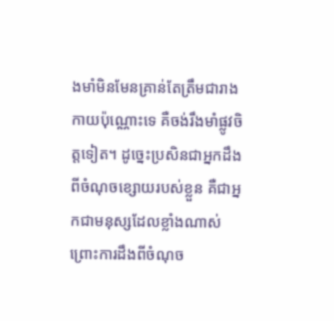ងមាំមិនមែនគ្រាន់តែត្រឹមជារាងកាយប៉ុណ្ណោះទេ គឺចង់រឹងមាំផ្លូវចិត្តទៀត។ ដូច្នេះប្រសិនជាអ្នកដឹងពីចំណុចខ្សោយរបស់ខ្លួន គឺជាអ្នកជាមនុស្សដែលខ្លាំងណាស់ ព្រោះការដឹងពីចំណុច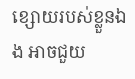ខ្សោយរបស់ខ្លួនឯង អាចជួយ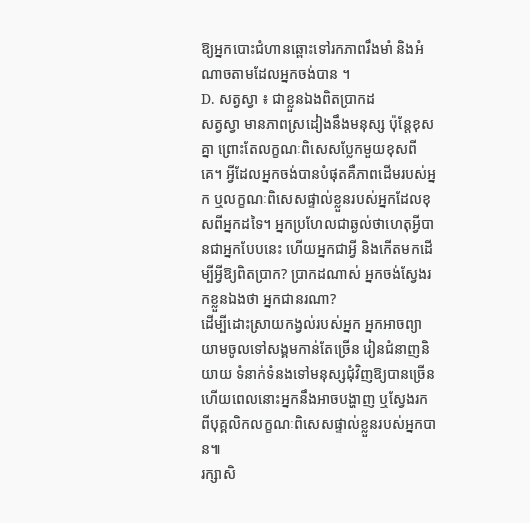ឱ្យអ្នកបោះជំហានឆ្ពោះទៅរកភាពរឹងមាំ និងអំណាចតាមដែលអ្នកចង់បាន ។
D. សត្វស្វា ៖ ជាខ្លួនឯងពិតប្រាកដ
សត្វស្វា មានភាពស្រដៀងនឹងមនុស្ស ប៉ុន្តែខុសគ្នា ព្រោះតែលក្ខណៈពិសេសប្លែកមួយខុសពីគេ។ អ្វីដែលអ្នកចង់បានបំផុតគឺភាពដើមរបស់អ្នក ឬលក្ខណៈពិសេសផ្ទាល់ខ្លួនរបស់អ្នកដែលខុសពីអ្នកដទៃ។ អ្នកប្រហែលជាឆ្ងល់ថាហេតុអ្វីបានជាអ្នកបែបនេះ ហើយអ្នកជាអ្វី និងកើតមកដើម្បីអ្វីឱ្យពិតប្រាក? ប្រាកដណាស់ អ្នកចង់ស្វែងរកខ្លួនឯងថា អ្នកជានរណា?
ដើម្បីដោះស្រាយកង្វល់របស់អ្នក អ្នកអាចព្យាយាមចូលទៅសង្គមកាន់តែច្រើន រៀនជំនាញនិយាយ ទំនាក់ទំនងទៅមនុស្សជុំវិញឱ្យបានច្រើន ហើយពេលនោះអ្នកនឹងអាចបង្ហាញ ឬស្វែងរកពីបុគ្គលិកលក្ខណៈពិសេសផ្ទាល់ខ្លួនរបស់អ្នកបាន៕
រក្សាសិ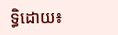ទ្ធិដោយ៖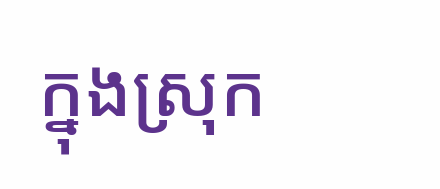ក្នុងស្រុក